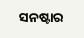ସନଷ୍ଟାର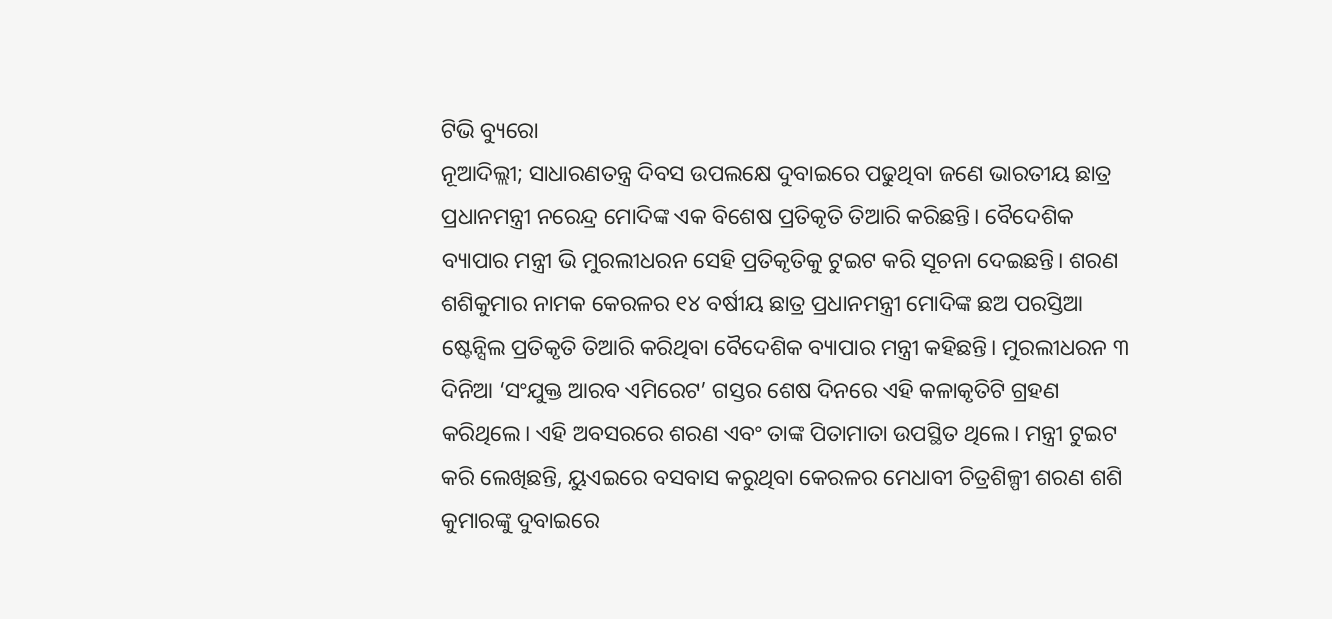ଟିଭି ବ୍ୟୁରୋ
ନୂଆଦିଲ୍ଲୀ; ସାଧାରଣତନ୍ତ୍ର ଦିବସ ଉପଲକ୍ଷେ ଦୁବାଇରେ ପଢୁଥିବା ଜଣେ ଭାରତୀୟ ଛାତ୍ର ପ୍ରଧାନମନ୍ତ୍ରୀ ନରେନ୍ଦ୍ର ମୋଦିଙ୍କ ଏକ ବିଶେଷ ପ୍ରତିକୃତି ତିଆରି କରିଛନ୍ତି। ବୈଦେଶିକ ବ୍ୟାପାର ମନ୍ତ୍ରୀ ଭି ମୁରଲୀଧରନ ସେହି ପ୍ରତିକୃତିକୁ ଟୁଇଟ କରି ସୂଚନା ଦେଇଛନ୍ତି। ଶରଣ ଶଶିକୁମାର ନାମକ କେରଳର ୧୪ ବର୍ଷୀୟ ଛାତ୍ର ପ୍ରଧାନମନ୍ତ୍ରୀ ମୋଦିଙ୍କ ଛଅ ପରସ୍ତିଆ ଷ୍ଟେନ୍ସିଲ ପ୍ରତିକୃତି ତିଆରି କରିଥିବା ବୈଦେଶିକ ବ୍ୟାପାର ମନ୍ତ୍ରୀ କହିଛନ୍ତି। ମୁରଲୀଧରନ ୩ ଦିନିଆ ‘ସଂଯୁକ୍ତ ଆରବ ଏମିରେଟ’ ଗସ୍ତର ଶେଷ ଦିନରେ ଏହି କଳାକୃତିଟି ଗ୍ରହଣ କରିଥିଲେ। ଏହି ଅବସରରେ ଶରଣ ଏବଂ ତାଙ୍କ ପିତାମାତା ଉପସ୍ଥିତ ଥିଲେ। ମନ୍ତ୍ରୀ ଟୁଇଟ କରି ଲେଖିଛନ୍ତି, ୟୁଏଇରେ ବସବାସ କରୁଥିବା କେରଳର ମେଧାବୀ ଚିତ୍ରଶିଳ୍ପୀ ଶରଣ ଶଶି କୁମାରଙ୍କୁ ଦୁବାଇରେ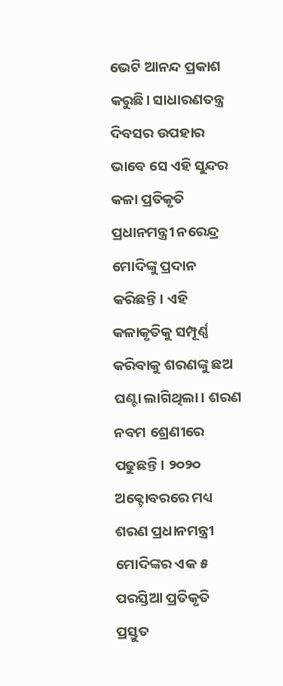ଭେଟି ଆନନ୍ଦ ପ୍ରକାଶ କରୁଛି। ସାଧାରଣତନ୍ତ୍ର ଦିବସର ଉପହାର ଭାବେ ସେ ଏହି ସୁନ୍ଦର କଳା ପ୍ରତିକୃତି ପ୍ରଧାନମନ୍ତ୍ରୀ ନରେନ୍ଦ୍ର ମୋଦିଙ୍କୁ ପ୍ରଦାନ କରିଛନ୍ତି। ଏହି କଳାକୃତିକୁ ସମ୍ପୂର୍ଣ୍ଣ କରିବାକୁ ଶରଣଙ୍କୁ ଛଅ ଘଣ୍ଟା ଲାଗିଥିଲା। ଶରଣ ନବମ ଶ୍ରେଣୀରେ ପଢୁଛନ୍ତି। ୨୦୨୦ ଅକ୍ଟୋବରରେ ମଧ୍ୟ ଶରଣ ପ୍ରଧାନମନ୍ତ୍ରୀ ମୋଦିଙ୍କର ଏକ ୫ ପରସ୍ତିଆ ପ୍ରତିକୃତି ପ୍ରସ୍ତୁତ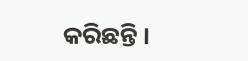କରିଛନ୍ତି ।